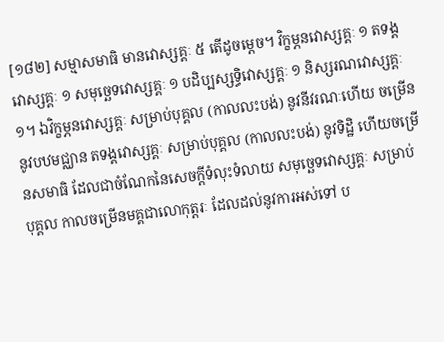[១៨២] សម្មាសមាធិ មានវោស្សគ្គៈ ៥ តើដូចម្តេច។ វិក្ខម្ភនវោស្សគ្គៈ ១ តទង្គវោស្សគ្គៈ ១ សមុច្ឆេទវោស្សគ្គៈ ១ បដិប្បស្សទ្ធិវោស្សគ្គៈ ១ និស្សរណវោស្សគ្គៈ ១។ ឯវិក្ខម្ភនវោស្សគ្គៈ សម្រាប់បុគ្គល (កាលលះបង់) នូវនីវរណៈហើយ ចម្រើននូវបឋមជ្ឈាន តទង្គវោស្សគ្គៈ សម្រាប់បុគ្គល (កាលលះបង់) នូវទិដ្ឋិ ហើយចម្រើនសមាធិ ដែលជាចំណែកនៃសេចក្តីទំលុះទំលាយ សមុច្ឆេទវោស្សគ្គៈ សម្រាប់បុគ្គល កាលចម្រើនមគ្គជាលោកុត្តរៈ ដែលដល់នូវការអស់ទៅ ប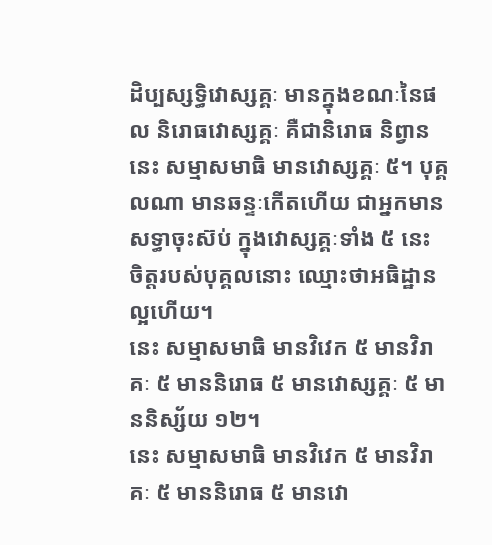ដិប្បស្សទ្ធិវោស្សគ្គៈ មានក្នុងខណៈនៃផល និរោធវោស្សគ្គៈ គឺជានិរោធ និព្វាន នេះ សម្មាសមាធិ មានវោស្សគ្គៈ ៥។ បុគ្គលណា មានឆន្ទៈកើតហើយ ជាអ្នកមានសទ្ធាចុះស៊ប់ ក្នុងវោស្សគ្គៈទាំង ៥ នេះ ចិត្តរបស់បុគ្គលនោះ ឈ្មោះថាអធិដ្ឋានល្អហើយ។
នេះ សម្មាសមាធិ មានវិវេក ៥ មានវិរាគៈ ៥ មាននិរោធ ៥ មានវោស្សគ្គៈ ៥ មាននិស្ស័យ ១២។
នេះ សម្មាសមាធិ មានវិវេក ៥ មានវិរាគៈ ៥ មាននិរោធ ៥ មានវោ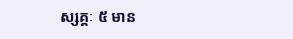ស្សគ្គៈ ៥ មាន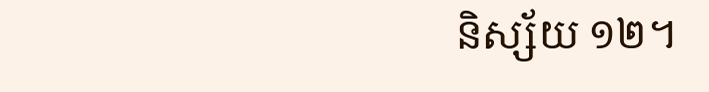និស្ស័យ ១២។